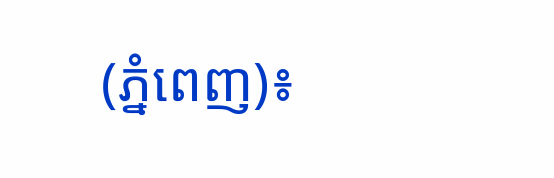(ភ្នំពេញ)៖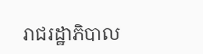រាជរដ្ឋាភិបាល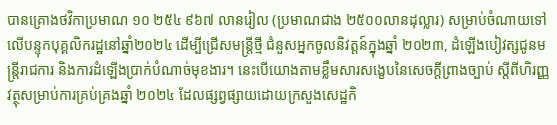បានគ្រោងថវិកាប្រមាណ ១០ ២៥៤ ៩៦៧ លានរៀល (ប្រមាណជាង ២៥០០លានដុល្លារ) សម្រាប់ចំណាយទៅលើបន្ទុកបុគ្គលិករដ្ឋនៅឆ្នាំ២០២៤ ដើម្បីជ្រើសមន្រ្តីថ្មី ជំនួសអ្នកចូលនិវត្តន៍ក្នុងឆ្នាំ ២០២៣, ដំឡើងបៀវត្សជូនមន្ត្រីរាជការ និងការដំឡើងប្រាក់បំណាច់មុខងារ។ នេះបើយោងតាមខ្លឹមសារសង្ខេបនៃសេចក្តីព្រាងច្បាប់ ស្តីពីហិរញ្ញវត្ថុសម្រាប់ការគ្រប់គ្រងឆ្នាំ ២០២៤ ដែលផ្សព្វផ្សាយដោយក្រសួងសេដ្ឋកិ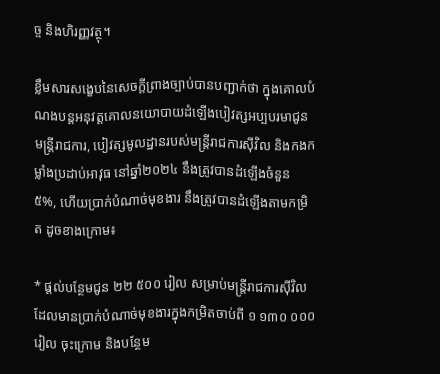ច្ច និងហិរញ្ញវត្ថុ។

ខ្លឹមសារសង្ខេបនៃសេចក្តីព្រាងច្បាប់បានបញ្ជាក់ថា ក្នុងគោលបំណងបន្តអនុវត្តគោលនយោបាយដំឡើងបៀវត្សអប្បបរមាជូនមន្ត្រីរាជការ, បៀវត្សមូលដ្ឋានរបស់មន្ត្រីរាជការស៊ីវិល និងកងកម្លាំងប្រដាប់អាវុធ នៅឆ្នាំ២០២៤ នឹងត្រូវបានដំឡើងចំនួន ៥%, ហើយប្រាក់បំណាច់មុខងារ នឹងត្រូវបានដំឡើងតាមកម្រិត ដូចខាងក្រោម៖

* ផ្តល់បន្ថែមជូន ២២ ៥០០ រៀល សម្រាប់មន្រ្តីរាជការស៊ីវិលដែលមានប្រាក់បំណាច់មុខងារក្នុងកម្រិតចាប់ពី ១ ១៣០ ០០០រៀល ចុះក្រោម និងបន្ថែម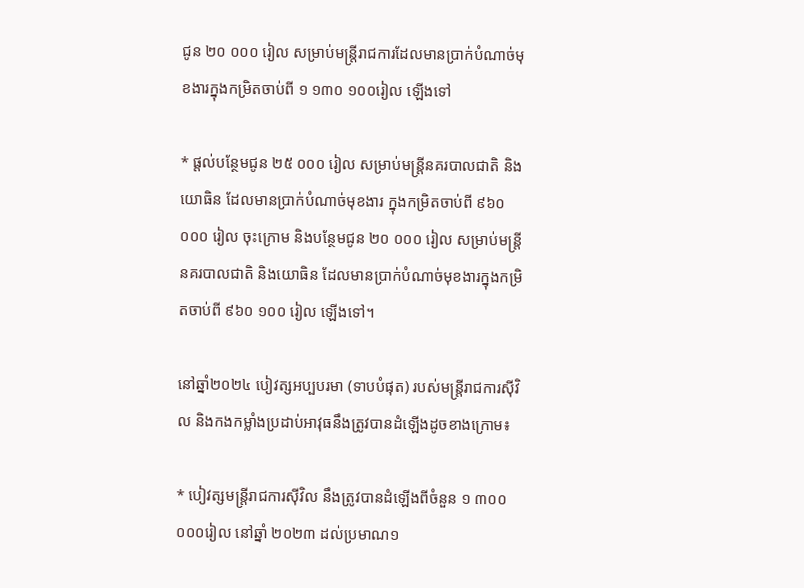ជូន ២០ ០០០ រៀល សម្រាប់មន្រ្តីរាជការដែលមានប្រាក់បំណាច់មុខងារក្នុងកម្រិតចាប់ពី ១ ១៣០ ១០០រៀល ឡើងទៅ

* ផ្តល់បន្ថែមជូន ២៥ ០០០ រៀល សម្រាប់មន្រ្តីនគរបាលជាតិ និងយោធិន ដែលមានប្រាក់បំណាច់មុខងារ ក្នុងកម្រិតចាប់ពី ៩៦០ ០០០ រៀល ចុះក្រោម និងបន្ថែមជូន ២០ ០០០ រៀល សម្រាប់មន្រ្តីនគរបាលជាតិ និងយោធិន ដែលមានប្រាក់បំណាច់មុខងារក្នុងកម្រិតចាប់ពី ៩៦០ ១០០ រៀល ឡើងទៅ។

នៅឆ្នាំ២០២៤ បៀវត្សអប្បបរមា (ទាបបំផុត) របស់មន្ត្រីរាជការស៊ីវិល និងកងកម្លាំងប្រដាប់អាវុធនឹងត្រូវបានដំឡើងដូចខាងក្រោម៖

* បៀវត្សមន្ត្រីរាជការស៊ីវិល នឹងត្រូវបានដំឡើងពីចំនួន ១ ៣០០ ០០០រៀល នៅឆ្នាំ ២០២៣ ដល់ប្រមាណ១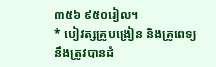៣៥៦ ៩៥០រៀល។
* បៀវត្សគ្រូបង្រៀន និងគ្រូពេទ្យ នឹងត្រូវបានដំ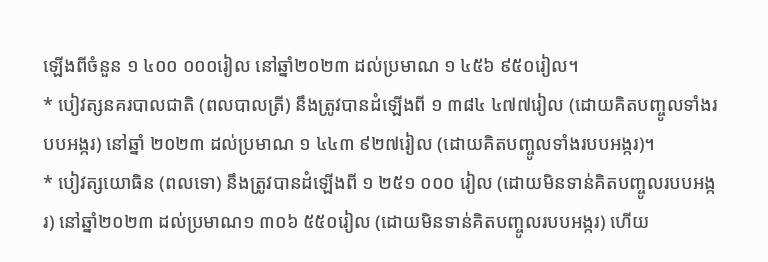ឡើងពីចំនួន ១ ៤០០ ០០០រៀល នៅឆ្នាំ២០២៣ ដល់ប្រមាណ ១ ៤៥៦ ៩៥០រៀល។
* បៀវត្សនគរបាលជាតិ (ពលបាលត្រី) នឹងត្រូវបានដំឡើងពី ១ ៣៨៤ ៤៧៧រៀល (ដោយគិតបញ្ចូលទាំងរបបអង្ករ) នៅឆ្នាំ ២០២៣ ដល់ប្រមាណ ១ ៤៤៣ ៩២៧រៀល (ដោយគិតបញ្ចូលទាំងរបបអង្ករ)។
* បៀវត្សយោធិន (ពលទោ) នឹងត្រូវបានដំឡើងពី ១ ២៥១ ០០០ រៀល (ដោយមិនទាន់គិតបញ្ចូលរបបអង្ករ) នៅឆ្នាំ២០២៣ ដល់ប្រមាណ១ ៣០៦ ៥៥០រៀល (ដោយមិនទាន់គិតបញ្ចូលរបបអង្ករ) ហើយ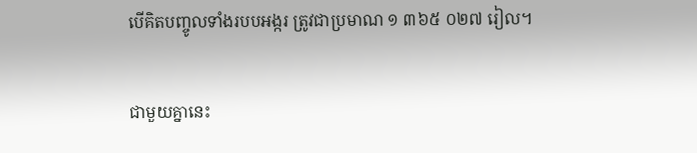បើគិតបញ្ចូលទាំងរបបអង្ករ ត្រូវជាប្រមាណ ១ ៣៦៥ ០២៧ រៀល។

ជាមួយគ្នានេះ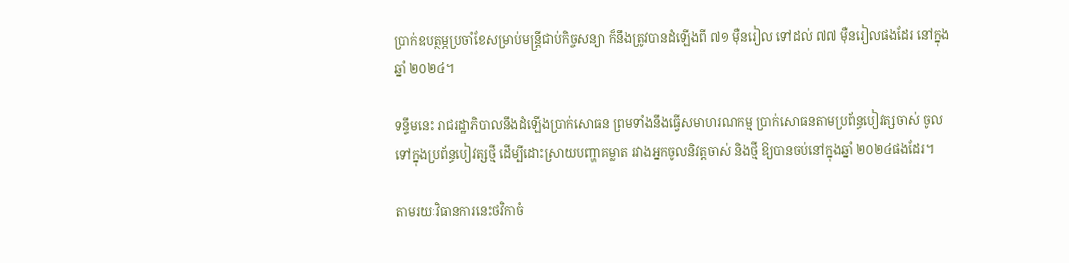ប្រាក់ឧបត្ថម្ភប្រចាំខែសម្រាប់មន្រ្តីជាប់កិច្ចសន្យា ក៏នឹងត្រូវបានដំឡើងពី ៧១ ម៉ឺនរៀល ទៅដល់ ៧៧ ម៉ឺនរៀលផងដែរ នៅក្នុងឆ្នាំ ២០២៤។

ទន្ទឹមនេះ រាជរដ្ឋាភិបាលនឹងដំឡើងប្រាក់សោធន ព្រមទាំងនឹងធ្វើសមាហរណកម្ម ប្រាក់សោធនតាមប្រព័ន្ធបៀវត្សចាស់ ចូលទៅក្នុងប្រព័ន្ធបៀវត្សថ្មី ដើម្បីដោះស្រាយបញ្ហាគម្លាត រវាងអ្នកចូលនិវត្តចាស់ និងថ្មី ឱ្យបានចប់នៅក្នុងឆ្នាំ ២០២៤ផងដែរ។

តាមរយៈវិធានការនេះថវិកាចំ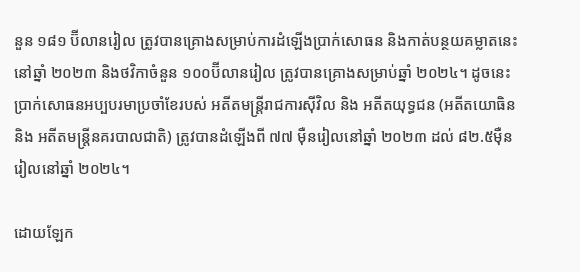នួន ១៨១ ប៊ីលានរៀល ត្រូវបានគ្រោងសម្រាប់ការដំឡើងប្រាក់សោធន និងកាត់បន្ថយគម្លាតនេះនៅឆ្នាំ ២០២៣ និងថវិកាចំនួន ១០០ប៊ីលានរៀល ត្រូវបានគ្រោងសម្រាប់ឆ្នាំ ២០២៤។ ដូចនេះប្រាក់សោធនអប្បបរមាប្រចាំខែរបស់ អតីតមន្ត្រីរាជការស៊ីវិល និង អតីតយុទ្ធជន (អតីតយោធិន និង អតីតមន្ត្រីនគរបាលជាតិ) ត្រូវបានដំឡើងពី ៧៧ ម៉ឺនរៀលនៅឆ្នាំ ២០២៣ ដល់ ៨២.៥ម៉ឺនរៀលនៅឆ្នាំ ២០២៤។

ដោយឡែក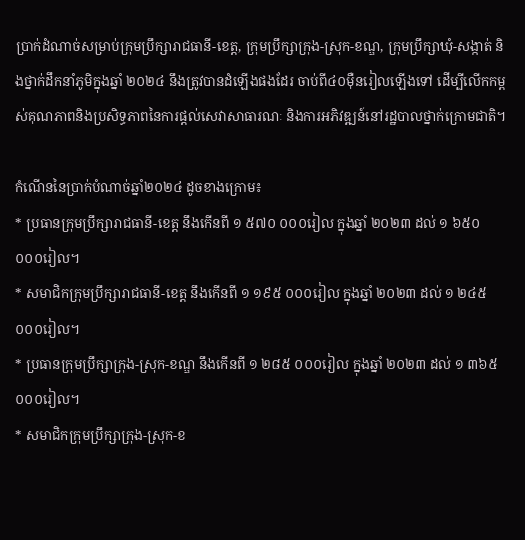ប្រាក់ដំណាច់សម្រាប់ក្រុមប្រឹក្សារាជធានី-ខេត្ត, ក្រុមប្រឹក្សាក្រុង-ស្រុក-ខណ្ឌ, ក្រុមប្រឹក្សាឃុំ-សង្កាត់ និងថ្នាក់ដឹកនាំភូមិក្នុងឆ្នាំ ២០២៤ នឹងត្រូវបានដំឡើងផងដែរ ចាប់ពី៤០ម៉ឺនរៀលឡើងទៅ ដើម្បីលើកកម្ពស់គុណភាពនិងប្រសិទ្ធភាពនៃការផ្តល់សេវាសាធារណៈ និងការអភិវឌ្ឍន៍នៅរដ្ឋបាលថ្នាក់ក្រោមជាតិ។

កំណើននៃប្រាក់បំណាច់ឆ្នាំ២០២៤ ដូចខាងក្រោម៖
* ប្រធានក្រុមប្រឹក្សារាជធានី-ខេត្ត នឹងកើនពី ១ ៥៧០ ០០០រៀល ក្នុងឆ្នាំ ២០២៣ ដល់ ១ ៦៥០ ០០០រៀល។
* សមាជិកក្រុមប្រឹក្សារាជធានី-ខេត្ត នឹងកើនពី ១ ១៩៥ ០០០រៀល ក្នុងឆ្នាំ ២០២៣ ដល់ ១ ២៤៥ ០០០រៀល។
* ប្រធានក្រុមប្រឹក្សាក្រុង-ស្រុក-ខណ្ឌ នឹងកើនពី ១ ២៨៥ ០០០រៀល ក្នុងឆ្នាំ ២០២៣ ដល់ ១ ៣៦៥ ០០០រៀល។
* សមាជិកក្រុមប្រឹក្សាក្រុង-ស្រុក-ខ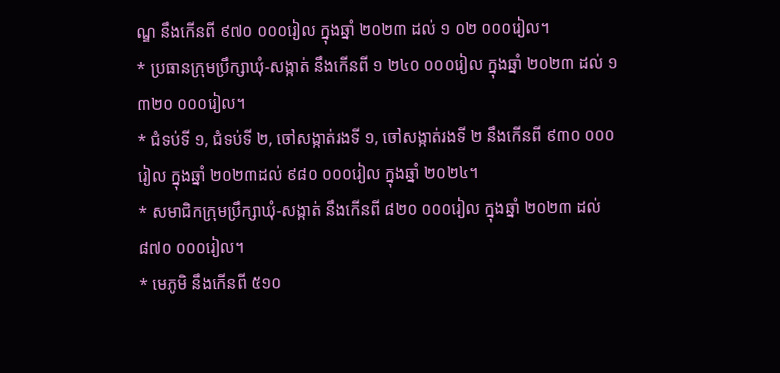ណ្ឌ នឹងកើនពី ៩៧០ ០០០រៀល ក្នុងឆ្នាំ ២០២៣ ដល់ ១ ០២ ០០០រៀល។
* ប្រធានក្រុមប្រឹក្សាឃុំ-សង្កាត់ នឹងកើនពី ១ ២៤០ ០០០រៀល ក្នុងឆ្នាំ ២០២៣ ដល់ ១ ៣២០ ០០០រៀល។
* ជំទប់ទី ១, ជំទប់ទី ២, ចៅសង្កាត់រងទី ១, ចៅសង្កាត់រងទី ២ នឹងកើនពី ៩៣០ ០០០រៀល ក្នុងឆ្នាំ ២០២៣ដល់ ៩៨០ ០០០រៀល ក្នុងឆ្នាំ ២០២៤។
* សមាជិកក្រុមប្រឹក្សាឃុំ-សង្កាត់ នឹងកើនពី ៨២០ ០០០រៀល ក្នុងឆ្នាំ ២០២៣ ដល់៨៧០ ០០០រៀល។
* មេភូមិ នឹងកើនពី ៥១០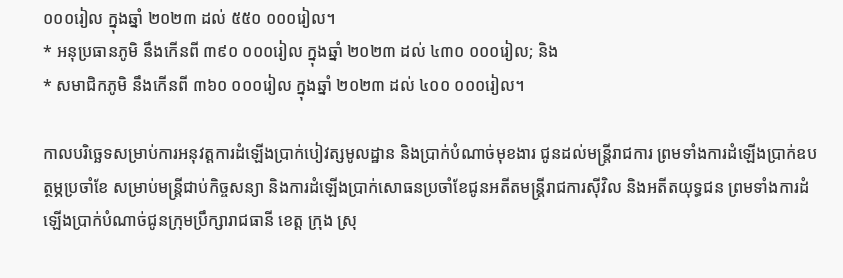០០០រៀល ក្នុងឆ្នាំ ២០២៣ ដល់ ៥៥០ ០០០រៀល។
* អនុប្រធានភូមិ នឹងកើនពី ៣៩០ ០០០រៀល ក្នុងឆ្នាំ ២០២៣ ដល់ ៤៣០ ០០០រៀល; និង
* សមាជិកភូមិ នឹងកើនពី ៣៦០ ០០០រៀល ក្នុងឆ្នាំ ២០២៣ ដល់ ៤០០ ០០០រៀល។

កាលបរិចេ្ឆទសម្រាប់ការអនុវត្តការដំឡើងប្រាក់បៀវត្សមូលដ្ឋាន និងប្រាក់បំណាច់មុខងារ ជូនដល់មន្រ្តីរាជការ ព្រមទាំងការដំឡើងប្រាក់ឧបត្ថម្ភប្រចាំខែ សម្រាប់មន្រ្តីជាប់កិច្ចសន្យា និងការដំឡើងប្រាក់សោធនប្រចាំខែជូនអតីតមន្រ្តីរាជការស៊ីវិល និងអតីតយុទ្ធជន ព្រមទាំងការដំឡើងប្រាក់បំណាច់ជូនក្រុមប្រឹក្សារាជធានី ខេត្ត ក្រុង ស្រុ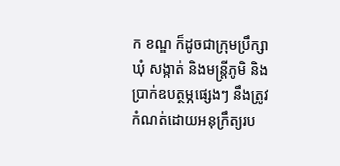ក ខណ្ឌ ក៏ដូចជាក្រុមប្រឹក្សាឃុំ សង្កាត់ និងមន្ត្រីភូមិ និងប្រាក់ឧបត្ថម្ភផ្សេងៗ នឹងត្រូវកំណត់ដោយអនុក្រឹត្យរប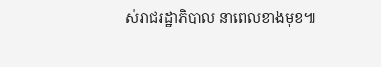ស់រាជរដ្ឋាភិបាល នាពេលខាងមុខ៕